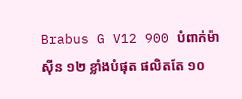Brabus G V12 900 បំពាក់ម៉ាស៊ីន ១២ ខ្លាំងបំផុត ផលិតតែ ១០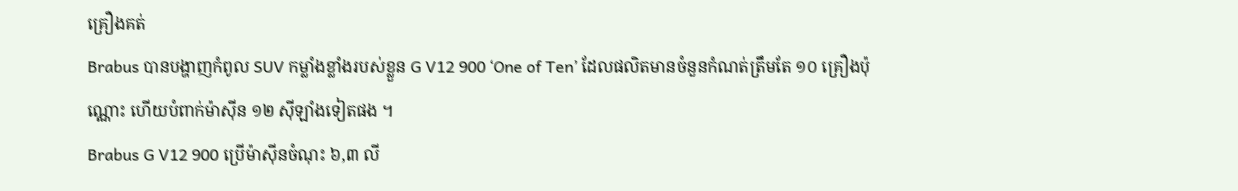គ្រឿងគត់
Brabus បានបង្ហាញកំពូល SUV កម្លាំងខ្លាំងរបស់ខ្លួន G V12 900 ‘One of Ten’ ដែលផលិតមានចំនួនកំណត់ត្រឹមតែ ១០ គ្រឿងប៉ុណ្ណោះ ហើយបំពាក់ម៉ាស៊ីន ១២ ស៊ីឡាំងទៀតផង ។
Brabus G V12 900 ប្រើម៉ាស៊ីនចំណុះ ៦,៣ លី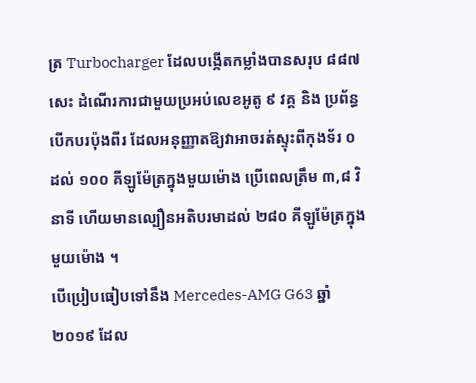ត្រ Turbocharger ដែលបង្កើតកម្លាំងបានសរុប ៨៨៧ សេះ ដំណើរការជាមួយប្រអប់លេខអូតូ ៩ វគ្គ និង ប្រព័ន្ធបើកបរប៉ុងពីរ ដែលអនុញ្ញាតឱ្យវាអាចរត់ស្ទុះពីកុងទ័រ ០ ដល់ ១០០ គីឡូម៉ែត្រក្នុងមួយម៉ោង ប្រើពេលត្រឹម ៣,៨ វិនាទី ហើយមានល្បឿនអតិបរមាដល់ ២៨០ គីឡូម៉ែត្រក្នុងមួយម៉ោង ។
បើប្រៀបធៀបទៅនឹង Mercedes-AMG G63 ឆ្នាំ ២០១៩ ដែល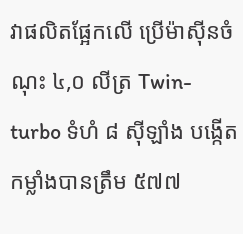វាផលិតផ្អែកលើ ប្រើម៉ាស៊ីនចំណុះ ៤,០ លីត្រ Twin-turbo ទំហំ ៨ ស៊ីឡាំង បង្កើតកម្លាំងបានត្រឹម ៥៧៧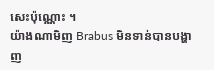សេះប៉ុណ្ណោះ ។
យ៉ាងណាមិញ Brabus មិនទាន់បានបង្ហាញ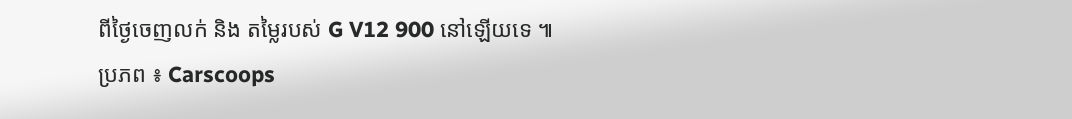ពីថ្ងៃចេញលក់ និង តម្លៃរបស់ G V12 900 នៅឡើយទេ ៕
ប្រភព ៖ Carscoops